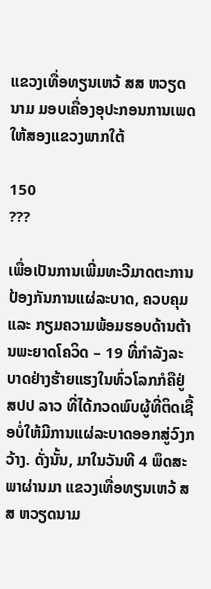ແຂວງເທື່ອທຽນເຫວ້ ສສ ຫວຽດນາມ ມອບເຄື່ອງອຸປະກອນການເພດໃຫ້ສອງແຂວງພາກໃຕ້

150
???

ເພື່ອເປັນການເພີ່ມທະວີມາດຕະການປ້ອງກັນການແຜ່ລະບາດ, ຄວບຄຸມ ແລະ ກຽມຄວາມພ້ອມຮອບດ້ານຕ້ານພະຍາດໂຄວິດ – 19 ທີ່ກຳລັງລະບາດຢ່າງຮ້າຍແຮງໃນທົ່ວໂລກກໍຄືຢູ່ ສປປ ລາວ ທີ່ໄດ້ກວດພົບຜູ້ທີ່ຕິດເຊື້ອບໍ່ໃຫ້ມີການແຜ່ລະບາດອອກສູ່ວົງກວ້າງ. ດັ່ງນັ້ນ, ມາໃນວັນທີ 4 ພຶດສະພາຜ່ານມາ ແຂວງເທື່ອທຽນເຫວ້ ສສ ຫວຽດນາມ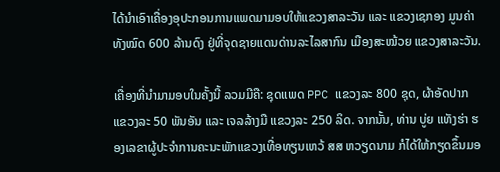ໄດ້ນຳເອົາເຄື່ອງອຸປະກອນການແພດມາມອບໃຫ້ແຂວງສາລະວັນ ແລະ ແຂວງເຊກອງ ມູນຄ່າທັງໝົດ 600 ລ້ານດົງ ຢູ່ທີ່ຈຸດຊາຍແດນດ່ານລະໄລສາກົນ ເມືອງສະໝ້ວຍ ແຂວງສາລະວັນ.

ເຄື່ອງທີ່ນຳມາມອບໃນຄັ້ງນີ້ ລວມມີຄື: ຊຸດແພດ PPC ແຂວງລະ 800 ຊຸດ, ຜ້າອັດປາກ ແຂວງລະ 50 ພັນອັນ ແລະ ເຈລລ້າງມື ແຂວງລະ 250 ລິດ. ຈາກນັ້ນ, ທ່ານ ບູ່ຍ ແທັງຮ່າ ຮອງເລຂາຜູ້ປະຈຳການຄະນະພັກແຂວງເທື່ອທຽນເຫວ້ ສສ ຫວຽດນາມ ກໍໄດ້ໃຫ້ກຽດຂຶ້ນມອ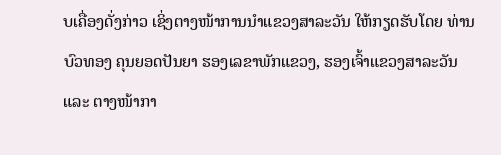ບເຄື່ອງດັ່ງກ່າວ ເຊິ່ງຕາງໜ້າການນຳແຂວງສາລະວັນ ໃຫ້ກຽດຮັບໂດຍ ທ່ານ ບົວທອງ ຄຸນຍອດປັນຍາ ຮອງເລຂາພັກແຂວງ, ຮອງເຈົ້າແຂວງສາລະວັນ ແລະ ຕາງໜ້າກາ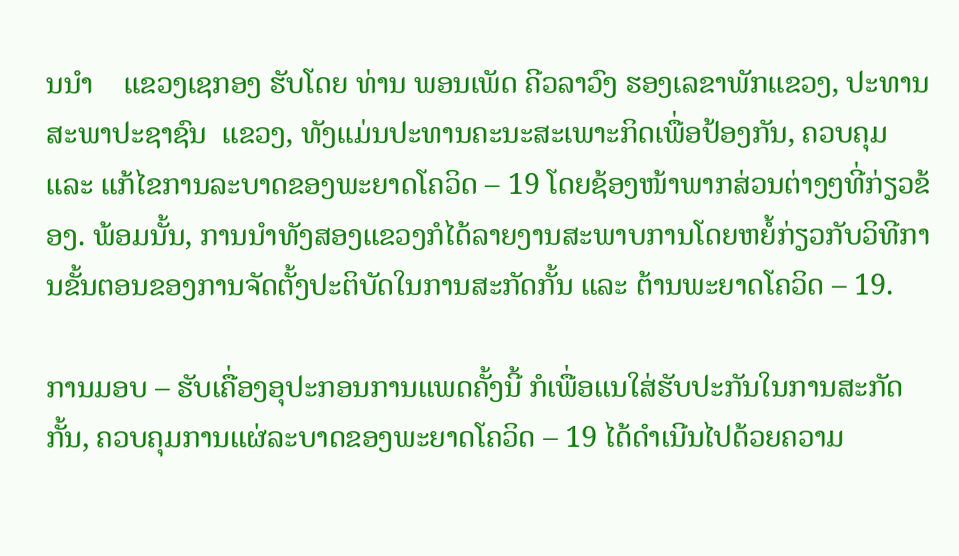ນນຳ    ແຂວງເຊກອງ ຮັບໂດຍ ທ່ານ ພອນເພັດ ຄີວລາວົງ ຮອງເລຂາພັກແຂວງ, ປະທານສະພາປະຊາຊົນ  ແຂວງ, ທັງແມ່ນປະທານຄະນະສະເພາະກິດເພື່ອປ້ອງກັນ, ຄວບຄຸມ ແລະ ແກ້ໄຂການລະບາດຂອງພະຍາດໂຄວິດ – 19 ໂດຍຊ້ອງໜ້າພາກສ່ວນຕ່າງໆທີ່ກ່ຽວຂ້ອງ. ພ້ອມນັ້ນ, ການນຳທັງສອງແຂວງກໍໄດ້ລາຍງານສະພາບການໂດຍຫຍໍ້ກ່ຽວກັບວິທີການຂັ້ນຕອນຂອງການຈັດຕັ້ງປະຕິບັດໃນການສະກັດກັ້ນ ແລະ ຕ້ານພະຍາດໂຄວິດ – 19.

ການມອບ – ຮັບເຄື່ອງອຸປະກອນການແພດຄັ້ງນີ້ ກໍເພື່ອແນໃສ່ຮັບປະກັນໃນການສະກັດກັ້ນ, ຄວບຄຸມການແຜ່ລະບາດຂອງພະຍາດໂຄວິດ – 19 ໄດ້ດຳເນີນໄປດ້ວຍຄວາມ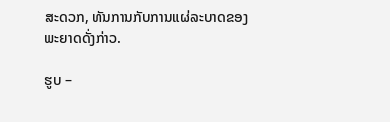ສະດວກ, ທັນການກັບການແຜ່ລະບາດຂອງພະຍາດດັ່ງກ່າວ.

ຮູບ –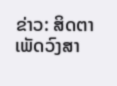ຂ່າວ: ສິດຕາ ເພັດວົງສາ